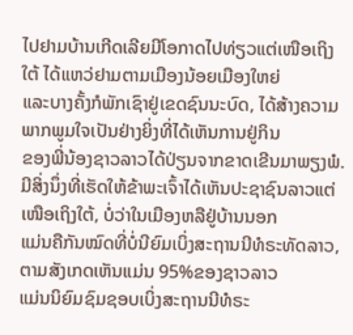ໄປຢາມບ້ານເກີດເລີຍມີໂອກາດໄປທ່ຽວແຕ່ເໜືອເຖິງໃຕ້ ໄດ້ແຫວ່ຢາມຕາມເມືອງນ້ອຍເມືອງໃຫຍ່
ແລະບາງຄັ້ງກໍພັກເຊົາຢູ່ເຂດຊົນນະບົດ, ໄດ້ສ້າງຄວາມພາກພູມໃຈເປັນຢ່າງຍິ່ງທີ່ໄດ້ເຫັນການຢູ່ກິນ
ຂອງພີ່ນ້ອງຊາວລາວໄດ້ປ່ຽນຈາກຂາດເຂີນມາພຽງພໍ.
ມີສິ່ງນຶ່ງທີ່ເຮັດໃຫ້ຂ້າພະເຈົ້າໄດ້ເຫັນປະຊາຊົນລາວແຕ່ເໜືອເຖິງໃຕ້, ບໍ່ວ່າໃນເມືອງຫລືຢູ່ບ້ານນອກ
ແມ່ນຄືກັນໝົດທີ່ບໍ່ນີຍົມເບິ່ງສະຖານນີທໍຣະທັດລາວ, ຕາມສັງເກດເຫັນແມ່ນ 95%ຂອງຊາວລາວ
ແມ່ນນິຍົມຊົມຊອບເບິ່ງສະຖານນີທໍຣະ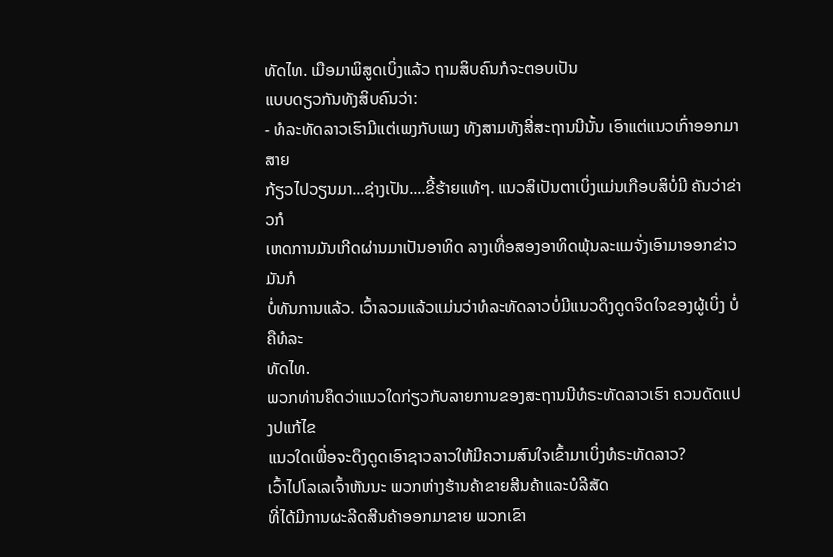ທັດໄທ. ເມືອມາພິສູດເບິ່ງແລ້ວ ຖາມສິບຄົນກໍຈະຕອບເປັນ
ແບບດຽວກັນທັງສິບຄົນວ່າ:
- ທໍລະທັດລາວເຮົາມີແຕ່ເພງກັບເພງ ທັງສາມທັງສີ່ສະຖານນີນັ້ນ ເອົາແຕ່ແນວເກົ່າອອກມາສາຍ
ກ້ຽວໄປວຽນມາ...ຊ່າງເປັນ....ຂີ້ຮ້າຍແທ້ໆ. ແນວສິເປັນຕາເບິ່ງແມ່ນເກືອບສິບໍ່ມີ ຄັນວ່າຂ່າວກໍ
ເຫດການມັນເກີດຜ່ານມາເປັນອາທິດ ລາງເທື່ອສອງອາທິດພຸ້ນລະແມຈັ່ງເອົາມາອອກຂ່າວ ມັນກໍ
ບໍ່ທັນການແລ້ວ. ເວົ້າລວມແລ້ວແມ່ນວ່າທໍລະທັດລາວບໍ່ມີແນວດຶງດູດຈິດໃຈຂອງຜູ້ເບິ່ງ ບໍ່ຄືທໍລະ
ທັດໄທ.
ພວກທ່ານຄຶດວ່າແນວໃດກ່ຽວກັບລາຍການຂອງສະຖານນີທໍຣະທັດລາວເຮົາ ຄວນດັດແປງປແກ້ໄຂ
ແນວໃດເພື່ອຈະດຶງດູດເອົາຊາວລາວໃຫ້ມີຄວາມສົນໃຈເຂົ້າມາເບິ່ງທໍຣະທັດລາວ?
ເວົ້າໄປໂລເລເຈົ້າຫັນນະ ພວກຫ່າງຮ້ານຄ້າຂາຍສີນຄ້າແລະບໍລີສັດ
ທີ່ໄດ້ມີການຜະລີດສີນຄ້າອອກມາຂາຍ ພວກເຂົາ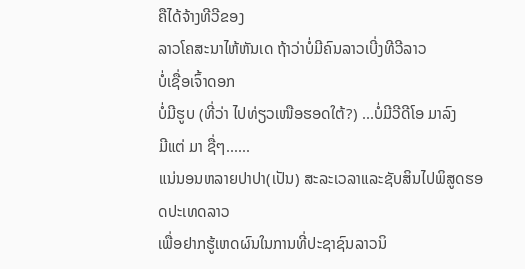ຄືໄດ້ຈ້າງທີວີຂອງ
ລາວໂຄສະນາໄຫ້ຫັນເດ ຖ້າວ່າບໍ່ມີຄົນລາວເບີ່ງທີວີລາວ
ບໍ່ເຊື່ອເຈົ້າດອກ
ບໍ່ມີຮູບ (ທີ່ວ່າ ໄປທ່ຽວເໜືອຮອດໃຕ້?) ...ບໍ່ມີວີດີໂອ ມາລົງ
ມີແຕ່ ມາ ຊື່ໆ......
ແນ່ນອນຫລາຍປາປາ(ເປັນ) ສະລະເວລາແລະຊັບສິນໄປພິສູດຮອດປະເທດລາວ
ເພື່ອຢາກຮູ້ເຫດຜົນໃນການທີ່ປະຊາຊົນລາວນິ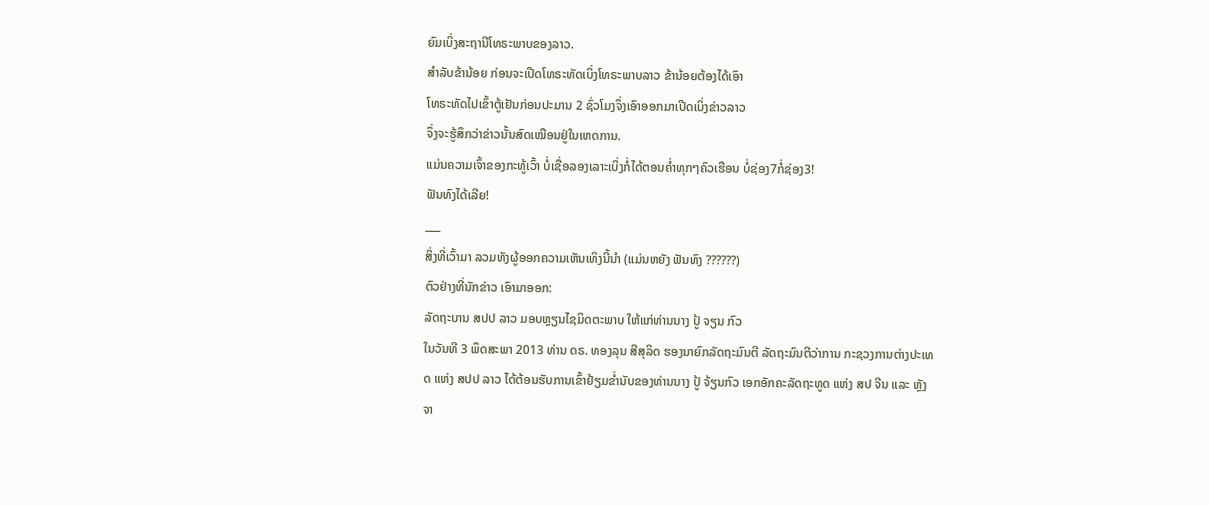ຍົມເບິ່ງສະຖານີໂທຣະພາບຂອງລາວ.
ສໍາລັບຂ້ານ້ອຍ ກ່ອນຈະເປີດໂທຣະທັດເບິ່ງໂທຣະພາບລາວ ຂ້ານ້ອຍຕ້ອງໄດ້ເອົາ
ໂທຣະທັດໄປເຂົ້າຕູ້ເຢັນກ່ອນປະມານ 2 ຊົ່ວໂມງຈຶ່ງເອົາອອກມາເປີດເບິ່ງຂ່າວລາວ
ຈຶ່ງຈະຮູ້ສຶກວ່າຂ່າວນັ້ນສົດເໝືອນຢູ່ໃນເຫດການ.
ແມ່ນຄວາມເຈົ້າຂອງກະທູ້ເວົ້າ ບໍ່ເຊື່ອລອງເລາະເບິ່ງກໍ່ໄດ້ຕອນຄ່ຳທຸກໆຄົວເຮືອນ ບໍ່ຊ່ອງ7ກໍ່ຊ່ອງ3!
ຟັນທົງໄດ້ເລີຍ!
___
ສິ່ງທີ່ເວົ້າມາ ລວມທັງຜູ້ອອກຄວາມເຫັນເທິງນີ້ນຳ (ແມ່ນຫຍັງ ຟັນທົງ ??????)
ຕົວຢ່າງທີ່ນັກຂ່າວ ເອົາມາອອກ:
ລັດຖະບານ ສປປ ລາວ ມອບຫຼຽນໄຊມິດຕະພາບ ໃຫ້ແກ່ທ່ານນາງ ປູ້ ຈຽນ ກົວ
ໃນວັນທີ 3 ພຶດສະພາ 2013 ທ່ານ ດຣ. ທອງລຸນ ສີສຸລິດ ຮອງນາຍົກລັດຖະມົນຕີ ລັດຖະມົນຕີວ່າການ ກະຊວງການຕ່າງປະເທດ ແຫ່ງ ສປປ ລາວ ໄດ້ຕ້ອນຮັບການເຂົ້າຢ້ຽມຂ່ຳນັບຂອງທ່ານນາງ ປູ້ ຈ້ຽນກົວ ເອກອັກຄະລັດຖະທູດ ແຫ່ງ ສປ ຈີນ ແລະ ຫຼັງຈາ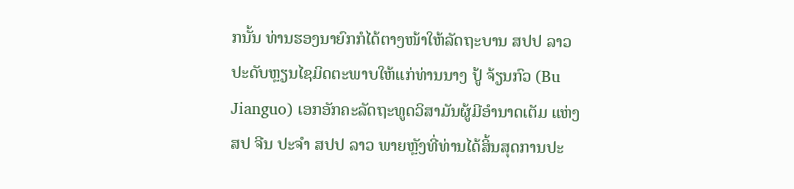ກນັ້ນ ທ່ານຮອງນາຍົກກໍໄດ້ຕາງໜ້າໃຫ້ລັດຖະບານ ສປປ ລາວ ປະດັບຫຼຽນໄຊມິດຕະພາບໃຫ້ແກ່ທ່ານນາງ ປູ້ ຈ້ຽນກົວ (Bu Jianguo) ເອກອັກຄະລັດຖະທູດວິສາມັນຜູ້ມີອຳນາດເຕັມ ແຫ່ງ ສປ ຈີນ ປະຈຳ ສປປ ລາວ ພາຍຫຼັງທີ່ທ່ານໄດ້ສິ້ນສຸດການປະ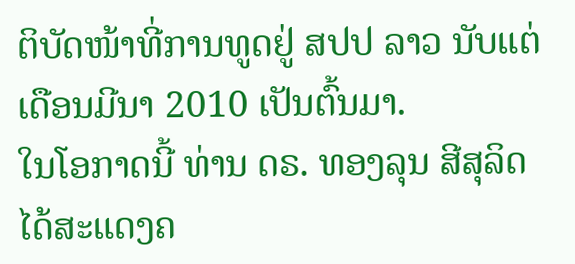ຕິບັດໜ້າທີ່ການທູດຢູ່ ສປປ ລາວ ນັບແຕ່ເດືອນມີນາ 2010 ເປັນຕົ້ນມາ.
ໃນໂອກາດນີ້ ທ່ານ ດຣ. ທອງລຸນ ສີສຸລິດ ໄດ້ສະແດງຄ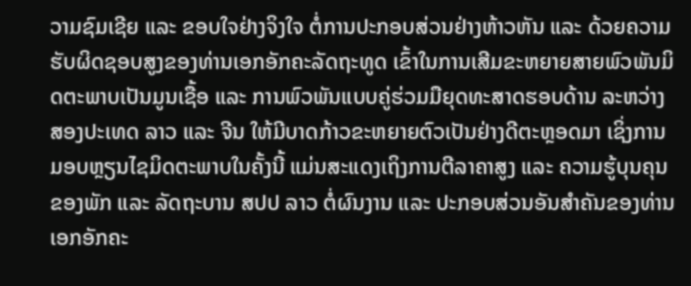ວາມຊົມເຊີຍ ແລະ ຂອບໃຈຢ່າງຈິງໃຈ ຕໍ່ການປະກອບສ່ວນຢ່າງຫ້າວຫັນ ແລະ ດ້ວຍຄວາມຮັບຜິດຊອບສູງຂອງທ່ານເອກອັກຄະລັດຖະທູດ ເຂົ້າໃນການເສີມຂະຫຍາຍສາຍພົວພັນມິດຕະພາບເປັນມູນເຊື້ອ ແລະ ການພົວພັນແບບຄູ່ຮ່ວມມືຍຸດທະສາດຮອບດ້ານ ລະຫວ່າງສອງປະເທດ ລາວ ແລະ ຈີນ ໃຫ້ມີບາດກ້າວຂະຫຍາຍຕົວເປັນຢ່າງດີຕະຫຼອດມາ ເຊິ່ງການມອບຫຼຽນໄຊມິດຕະພາບໃນຄັ້ງນີ້ ແມ່ນສະແດງເຖິງການຕີລາຄາສູງ ແລະ ຄວາມຮູ້ບຸນຄຸນຂອງພັກ ແລະ ລັດຖະບານ ສປປ ລາວ ຕໍ່ຜົນງານ ແລະ ປະກອບສ່ວນອັນສຳຄັນຂອງທ່ານເອກອັກຄະ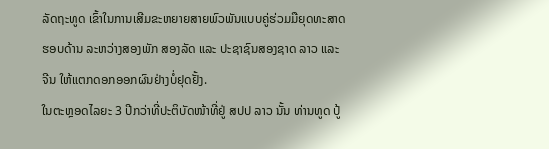ລັດຖະທູດ ເຂົ້າໃນການເສີມຂະຫຍາຍສາຍພົວພັນແບບຄູ່ຮ່ວມມືຍຸດທະສາດຮອບດ້ານ ລະຫວ່າງສອງພັກ ສອງລັດ ແລະ ປະຊາຊົນສອງຊາດ ລາວ ແລະ ຈີນ ໃຫ້ແຕກດອກອອກຜົນຢ່າງບໍ່ຢຸດຢັ້ງ.
ໃນຕະຫຼອດໄລຍະ 3 ປີກວ່າທີ່ປະຕິບັດໜ້າທີ່ຢູ່ ສປປ ລາວ ນັ້ນ ທ່ານທູດ ປູ້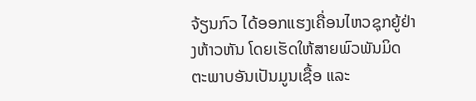ຈ້ຽນກົວ ໄດ້ອອກແຮງເຄື່ອນໄຫວຊຸກຍູ້ຢ່າງຫ້າວຫັນ ໂດຍເຮັດໃຫ້ສາຍພົວພັນມິດຕະພາບອັນເປັນມູນເຊື້ອ ແລະ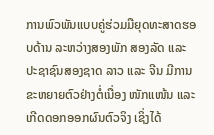ການພົວພັນແບບຄູ່ຮ່ວມມືຍຸດທະສາດຮອບດ້ານ ລະຫວ່າງສອງພັກ ສອງລັດ ແລະ ປະຊາຊົນສອງຊາດ ລາວ ແລະ ຈີນ ມີການຂະຫຍາຍຕົວຢ່າງຕໍ່ເນື່ອງ ໜັກແໜ້ນ ແລະ ເກີດດອກອອກຜົນຕົວຈິງ ເຊິ່ງໄດ້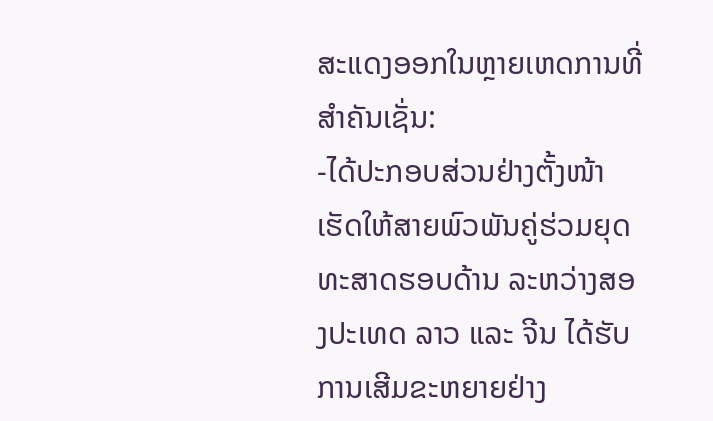ສະແດງອອກໃນຫຼາຍເຫດການທີ່ສຳຄັນເຊັ່ນ:
-ໄດ້ປະກອບສ່ວນຢ່າງຕັ້ງໜ້າ ເຮັດໃຫ້ສາຍພົວພັນຄູ່ຮ່ວມຍຸດທະສາດຮອບດ້ານ ລະຫວ່າງສອງປະເທດ ລາວ ແລະ ຈີນ ໄດ້ຮັບການເສີມຂະຫຍາຍຢ່າງ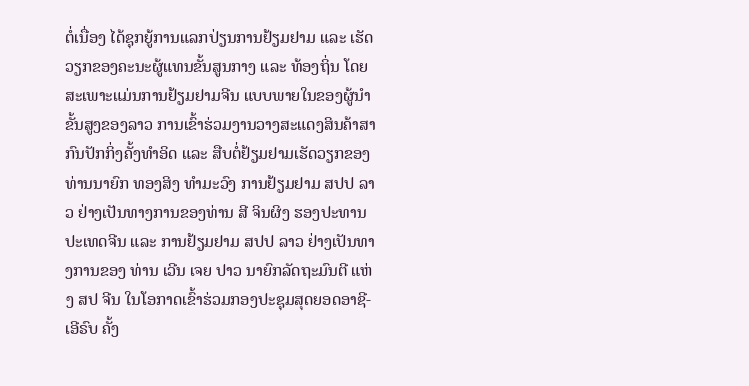ຕໍ່ເນື່ອງ ໄດ້ຊຸກຍູ້ການແລກປ່ຽນການຢ້ຽມຢາມ ແລະ ເຮັດວຽກຂອງຄະນະຜູ້ແທນຂັ້ນສູນກາງ ແລະ ທ້ອງຖິ່ນ ໂດຍສະເພາະແມ່ນການຢ້ຽມຢາມຈີນ ແບບພາຍໃນຂອງຜູ້ນຳຂັ້ນສູງຂອງລາວ ການເຂົ້າຮ່ວມງານວາງສະແດງສິນຄ້າສາກົນປັກກິ່ງຄັ້ງທຳອິດ ແລະ ສືບຕໍ່ຢ້ຽມຢາມເຮັດວຽກຂອງທ່ານນາຍົກ ທອງສິງ ທຳມະວົງ ການຢ້ຽມຢາມ ສປປ ລາວ ຢ່າງເປັນທາງການຂອງທ່ານ ສີ ຈິນຜິງ ຮອງປະທານປະເທດຈີນ ແລະ ການຢ້ຽມຢາມ ສປປ ລາວ ຢ່າງເປັນທາງການຂອງ ທ່ານ ເວີນ ເຈຍ ປາວ ນາຍົກລັດຖະມົນຕີ ແຫ່ງ ສປ ຈີນ ໃນໂອກາດເຂົ້າຮ່ວມກອງປະຊຸມສຸດຍອດອາຊີ-ເອີຣົບ ຄັ້ງ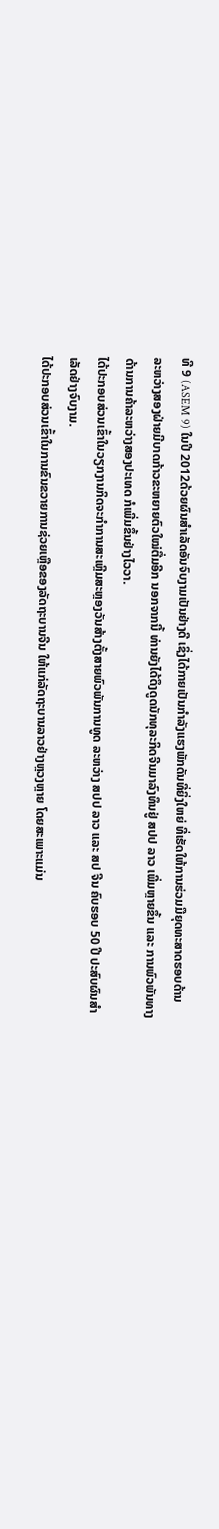ທີ 9 (ASEM 9) ໃນປີ 2012ດ້ວຍຜົນສຳເລັດອັນຈົບງາມເປັນຢ່າງດີ ເຊິ່ງໄດ້ກາຍເປັນກຳລັງແຮງພັກດັນທີ່ຍິ່ງໃຫຍ່ ທີ່ເຮັດໃຫ້ການຮ່ວມມືຍຸດທະສາດຮອບດ້ານ ລະຫວ່າງສອງຝ່າຍມີບາດກ້າວຂະຫຍາຍຕົວໃໝ່ຕື່ມອີກ ນອກຈາກນີ້ ທ່ານຍັງໄດ້ດຶງດູດນັກທຸລະກິດຈີນມາລົງທຶນຢູ່ ສປປ ລາວ ເພີ່ມຫຼາຍຂຶ້ນ ແລະ ການພົວພັນທາງດ້ານການຄ້າລະຫວ່າງສອງປະເທດ ກໍເພີ່ມຂຶ້ນຢ່າງໄວວາ.
ໄດ້ປະກອບສ່ວນເຂົ້າໃນວຽກງານກິດຈະກຳການສະເຫຼີມສະຫຼອງວັນສ້າງຕັ້ງສາຍພົວພັນການທູດ ລະຫວ່າງ ສປປ ລາວ ແລະ ສປ ຈີນ ຄົບຮອບ 50 ປີ ປະສົບຜົນສຳເລັດຢ່າງຈົບງາມ.
ໄດ້ປະກອບສ່ວນເຂົ້າໃນການຂົນຂວາຍການຊ່ວຍເຫຼືອຂອງລັດຖະບານຈີນ ໃຫ້ແກ່ລັດຖະບານລາວຢ່າງຫຼວງຫຼາຍ ໂດຍສະເພາະແມ່ນ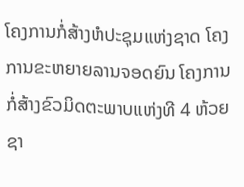ໂຄງການກໍ່ສ້າງຫໍປະຊຸມແຫ່ງຊາດ ໂຄງການຂະຫຍາຍລານຈອດຍົນ ໂຄງການກໍ່ສ້າງຂົວມິດຕະພາບແຫ່ງທີ 4 ຫ້ວຍຊາ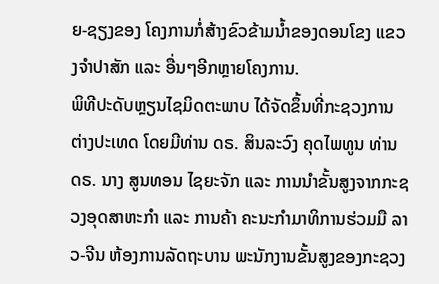ຍ-ຊຽງຂອງ ໂຄງການກໍ່ສ້າງຂົວຂ້າມນ້ຳຂອງດອນໂຂງ ແຂວງຈຳປາສັກ ແລະ ອື່ນໆອີກຫຼາຍໂຄງການ.
ພິທີປະດັບຫຼຽນໄຊມິດຕະພາບ ໄດ້ຈັດຂຶ້ນທີ່ກະຊວງການຕ່າງປະເທດ ໂດຍມີທ່ານ ດຣ. ສິນລະວົງ ຄຸດໄພທູນ ທ່ານ ດຣ. ນາງ ສູນທອນ ໄຊຍະຈັກ ແລະ ການນຳຂັ້ນສູງຈາກກະຊວງອຸດສາຫະກຳ ແລະ ການຄ້າ ຄະນະກຳມາທິການຮ່ວມມື ລາວ-ຈີນ ຫ້ອງການລັດຖະບານ ພະນັກງານຂັ້ນສູງຂອງກະຊວງ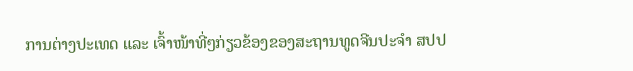ການຕ່າງປະເທດ ແລະ ເຈົ້າໜ້າທີ່ໆກ່ຽວຂ້ອງຂອງສະຖານທູດຈີນປະຈຳ ສປປ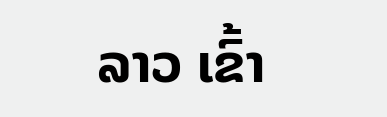ລາວ ເຂົ້າ